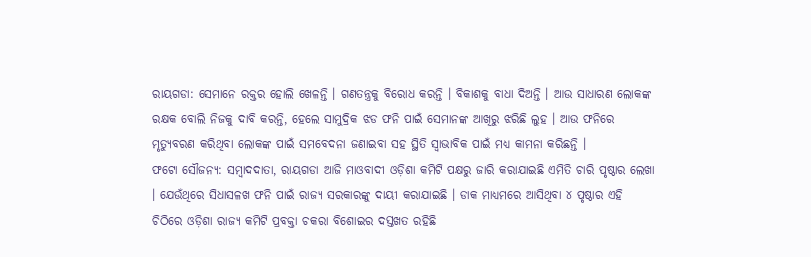ରାୟଗଡା: ସେମାନେ ରକ୍ତର ହୋଲି ଖେଳନ୍ତି । ଗଣତନ୍ତ୍ରକୁ ବିରୋଧ କରନ୍ତି । ବିକାଶକୁ ବାଧା ଦିଅନ୍ତି । ଆଉ ସାଧାରଣ ଲୋକଙ୍କ ରକ୍ଷକ ବୋଲି ନିଜକୁ ଦାବି କରନ୍ତି, ହେଲେ ସାମୁଦ୍ରିକ ଝଡ ଫନି ପାଇଁ ସେମାନଙ୍କ ଆଖିରୁ ଝରିଛି ଲୁହ । ଆଉ ଫନିରେ ମୃତ୍ୟୁବରଣ କରିଥିବା ଲୋକଙ୍କ ପାଇଁ ସମବେଦନା ଜଣାଇବା ସହ ସ୍ଥିତି ସ୍ବାଭାବିକ ପାଇଁ ମଧ୍ୟ କାମନା କରିଛନ୍ତି ।
ଫଟୋ ସୌଜନ୍ୟ: ସମ୍ବାଦଦାତା, ରାୟଗଡା ଆଜି ମାଓବାଦୀ ଓଡ଼ିଶା କମିଟି ପକ୍ଷରୁ ଜାରି କରାଯାଇଛି ଏମିତି ଚାରି ପୃଷ୍ଠାର ଲେଖା । ଯେଉଁଥିରେ ସିଧାସଳଖ ଫନି ପାଇଁ ରାଜ୍ୟ ସରକାରଙ୍କୁ ଦାୟୀ କରାଯାଇଛି । ଡାକ ମାଧ୍ୟମରେ ଆସିଥିବା ୪ ପୃଷ୍ଠାର ଏହି ଚିଠିରେ ଓଡ଼ିଶା ରାଜ୍ୟ କମିଟି ପ୍ରବକ୍ତା ଚକରା ବିଶୋଇର ଦସ୍ତଖତ ରହିଛି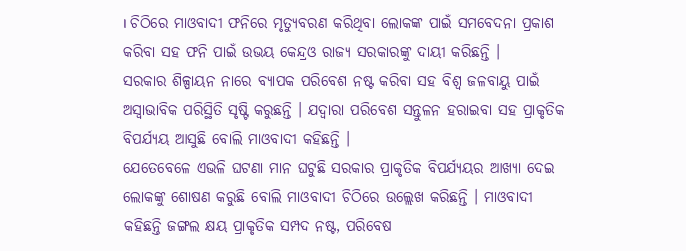। ଚିଠିରେ ମାଓବାଦୀ ଫନିରେ ମୃତ୍ୟୁବରଣ କରିଥିବା ଲୋକଙ୍କ ପାଇଁ ସମବେଦନା ପ୍ରକାଶ କରିବା ସହ ଫନି ପାଇଁ ଉଭୟ କେନ୍ଦ୍ରଓ ରାଜ୍ୟ ସରକାରଙ୍କୁ ଦାୟୀ କରିଛନ୍ତି ।
ସରକାର ଶିଳ୍ପାୟନ ନାରେ ବ୍ୟାପକ ପରିବେଶ ନଷ୍ଟ କରିବା ସହ ବିଶ୍ବ ଜଳବାୟୁ ପାଇଁ ଅସ୍ବାଭାବିକ ପରିସ୍ଥିତି ସୃଷ୍ଟି କରୁଛନ୍ତି । ଯଦ୍ବାରା ପରିବେଶ ସନ୍ତୁଳନ ହରାଇବା ସହ ପ୍ରାକୃତିକ ବିପର୍ଯ୍ୟୟ ଆସୁଛି ବୋଲି ମାଓବାଦୀ କହିଛନ୍ତି ।
ଯେତେବେଳେ ଏଭଳି ଘଟଣା ମାନ ଘଟୁଛି ସରକାର ପ୍ରାକୃତିକ ବିପର୍ଯ୍ୟୟର ଆଖ୍ୟା ଦେଇ ଲୋକଙ୍କୁ ଶୋଷଣ କରୁଛି ବୋଲି ମାଓବାଦୀ ଚିଠିରେ ଉଲ୍ଲେଖ କରିଛନ୍ତି । ମାଓବାଦୀ କହିଛନ୍ତି ଜଙ୍ଗଲ କ୍ଷୟ ପ୍ରାକୃତିକ ସମ୍ପଦ ନଷ୍ଟ, ପରିବେଷ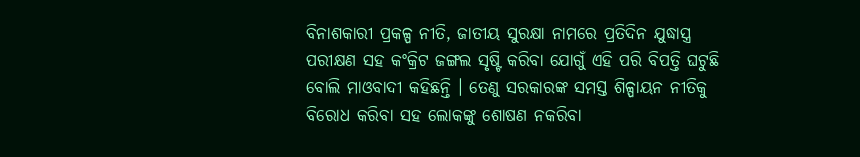ବିନାଶକାରୀ ପ୍ରକଳ୍ପ ନୀତି, ଜାତୀୟ ସୁରକ୍ଷା ନାମରେ ପ୍ରତିଦିନ ଯୁଦ୍ଧାସ୍ତ୍ର ପରୀକ୍ଷଣ ସହ କଂକ୍ରିଟ ଜଙ୍ଗଲ ସୃଷ୍ଟି କରିବା ଯୋଗୁଁ ଏହି ପରି ବିପତ୍ତି ଘଟୁଛି ବୋଲି ମାଓବାଦୀ କହିଛନ୍ତି । ତେଣୁ ସରକାରଙ୍କ ସମସ୍ତ ଶିଳ୍ପାୟନ ନୀତିକୁ ବିରୋଧ କରିବା ସହ ଲୋକଙ୍କୁ ଶୋଷଣ ନକରିବା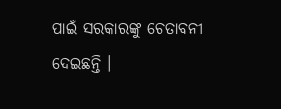ପାଇଁ ସରକାରଙ୍କୁ ଚେତାବନୀ ଦେଇଛନ୍ତି ।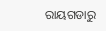ରାୟଗଡାରୁ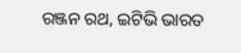ରଞ୍ଜନ ରଥ, ଇଟିଭି ଭାରତ